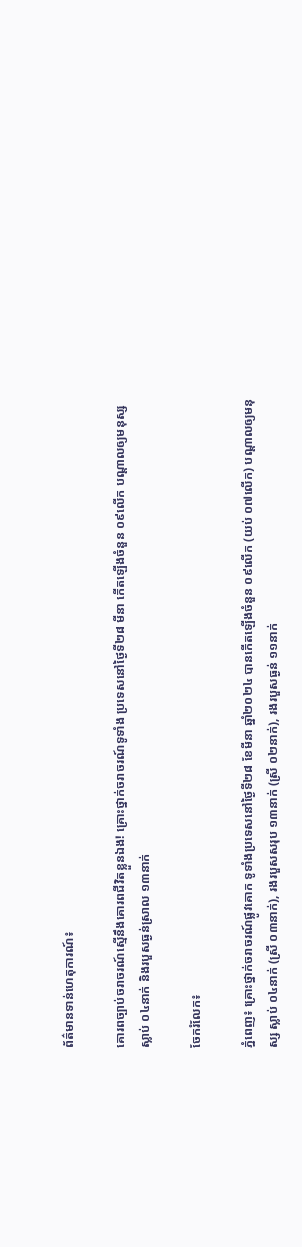ព័ត៌មានទាន់ហេតុការណ៍៖

គោរពច្បាប់ចរាចរណ៍ស្មើនឹងគោរពជីវិតខ្លួនឯង! គ្រោះថ្នាក់ចរាចរណ៍ទូទាំង ប្រទេសនៅថ្ងៃទី២៨ មីនា កើតឡើងចំនួន ០៩លើក បណ្តាលឲ្យមនុស្សស្លាប់ ០៤នាក់ និងរបួសធ្ងន់ស្រាល ១៣នាក់

ចែករំលែក៖

ភ្នំពេញ៖ គ្រោះថ្នាក់ចរាចរណ៍ផ្លូវគោក ទូទាំងប្រទេសនៅថ្ងៃទី២៨ ខែមីនា ឆ្នាំ២០២៤ បានកើតឡើងចំនួន ០៩លើក (យប់ ០៧លើក) បណ្តាលឲ្យមនុស្ស ស្លាប់ ០៤នាក់ (ស្រី ០៣នាក់), រងរបួសសរុប ១៣នាក់ (ស្រី ០២នាក់), រងរបួសធ្ងន់ ១១នាក់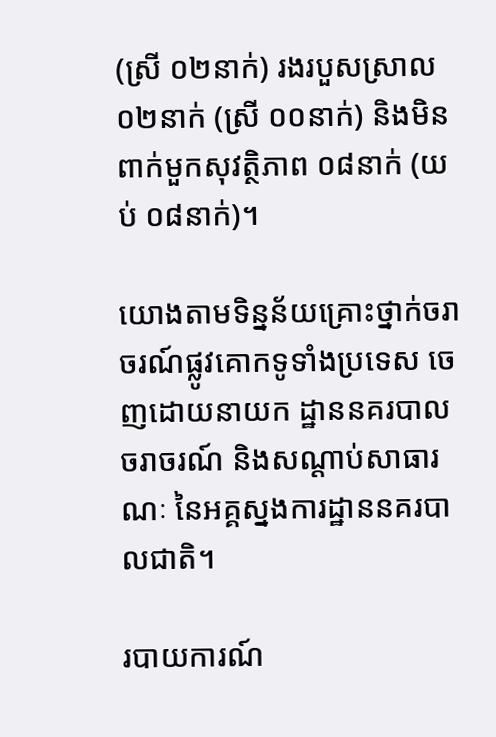(ស្រី ០២នាក់) រងរបួសស្រាល ០២នាក់ (ស្រី ០០នាក់) និងមិនពាក់មួកសុវត្ថិភាព ០៨នាក់ (យប់ ០៨នាក់)។

យោងតាមទិន្នន័យគ្រោះថ្នាក់ចរាចរណ៍ផ្លូវគោកទូទាំងប្រទេស ចេញដោយនាយក ដ្ឋាននគរបាលចរាចរណ៍ និងសណ្តាប់សាធារណៈ នៃអគ្គស្នងការដ្ឋាននគរបាលជាតិ។

របាយការណ៍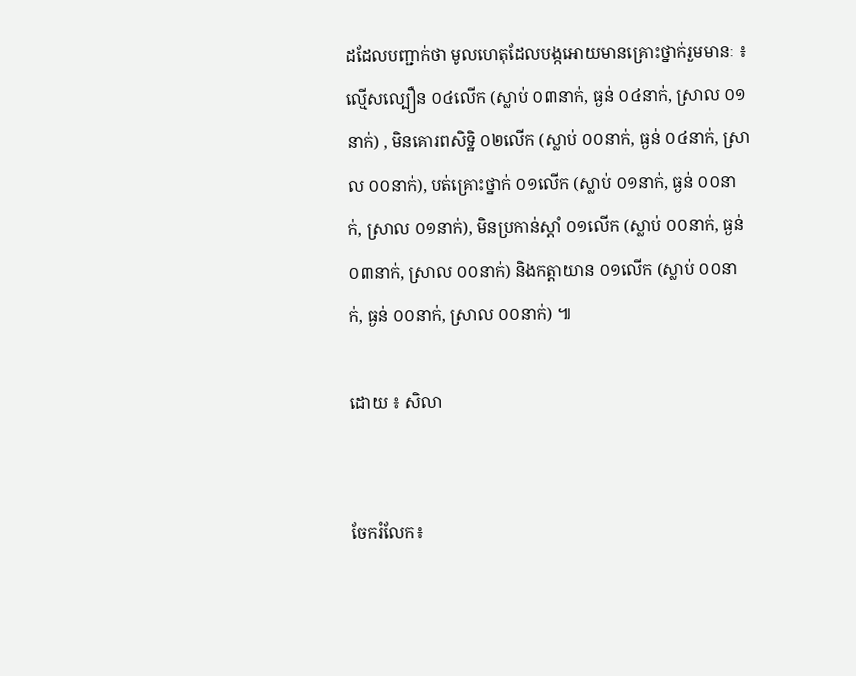ដដែលបញ្ជាក់ថា មូលហេតុដែលបង្កអោយមានគ្រោះថ្នាក់រួមមានៈ ៖ ល្មើសល្បឿន ០៤លើក (ស្លាប់ ០៣នាក់, ធ្ងន់ ០៤នាក់, ស្រាល ០១នាក់) , មិនគោរពសិទ្ឋិ ០២លើក (ស្លាប់ ០០នាក់, ធ្ងន់ ០៤នាក់, ស្រាល ០០នាក់), បត់គ្រោះថ្នាក់ ០១លើក (ស្លាប់ ០១នាក់, ធ្ងន់ ០០នាក់, ស្រាល ០១នាក់), មិនប្រកាន់ស្តាំ ០១លើក (ស្លាប់ ០០នាក់, ធ្ងន់ ០៣នាក់, ស្រាល ០០នាក់) និងកត្តាយាន ០១លើក (ស្លាប់ ០០នាក់, ធ្ងន់ ០០នាក់, ស្រាល ០០នាក់) ៕

ដោយ ៖ សិលា


ចែករំលែក៖